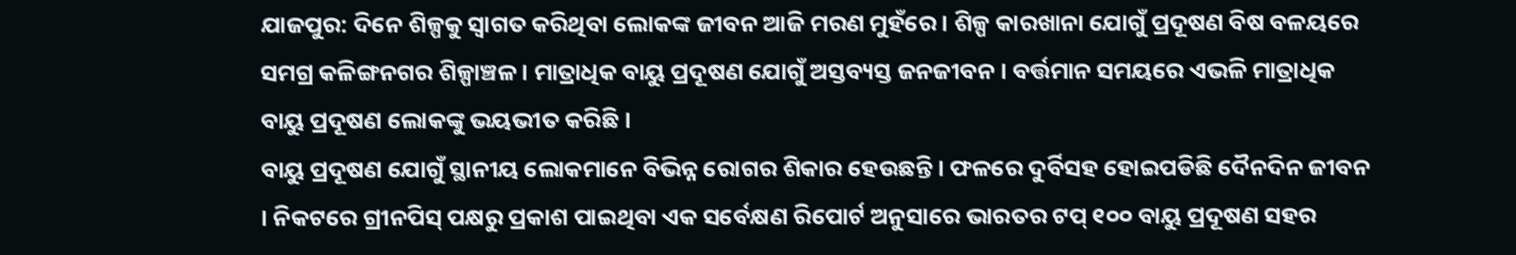ଯାଜପୁର: ଦିନେ ଶିଳ୍ପକୁ ସ୍ବାଗତ କରିଥିବା ଲୋକଙ୍କ ଜୀବନ ଆଜି ମରଣ ମୁହଁରେ । ଶିଳ୍ପ କାରଖାନା ଯୋଗୁଁ ପ୍ରଦୂଷଣ ବିଷ ବଳୟରେ ସମଗ୍ର କଳିଙ୍ଗନଗର ଶିଳ୍ପାଞ୍ଚଳ । ମାତ୍ରାଧିକ ବାୟୁ ପ୍ରଦୂଷଣ ଯୋଗୁଁ ଅସ୍ତବ୍ୟସ୍ତ ଜନଜୀବନ । ବର୍ତ୍ତମାନ ସମୟରେ ଏଭଳି ମାତ୍ରାଧିକ ବାୟୁ ପ୍ରଦୂଷଣ ଲୋକଙ୍କୁ ଭୟଭୀତ କରିଛି ।
ବାୟୁ ପ୍ରଦୂଷଣ ଯୋଗୁଁ ସ୍ଥାନୀୟ ଲୋକମାନେ ବିଭିନ୍ନ ରୋଗର ଶିକାର ହେଉଛନ୍ତି । ଫଳରେ ଦୁର୍ବିସହ ହୋଇପଡିଛି ଦୈନଦିନ ଜୀବନ । ନିକଟରେ ଗ୍ରୀନପିସ୍ ପକ୍ଷରୁ ପ୍ରକାଶ ପାଇଥିବା ଏକ ସର୍ବେକ୍ଷଣ ରିପୋର୍ଟ ଅନୁସାରେ ଭାରତର ଟପ୍ ୧୦୦ ବାୟୁ ପ୍ରଦୂଷଣ ସହର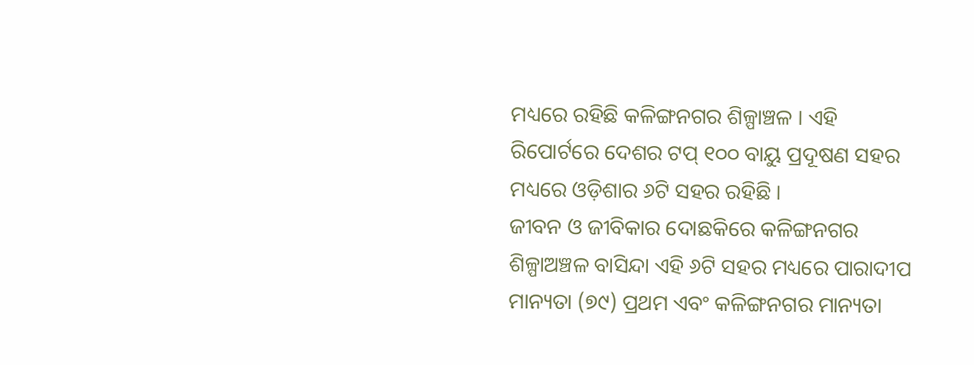ମଧ୍ୟରେ ରହିଛି କଳିଙ୍ଗନଗର ଶିଳ୍ପାଞ୍ଚଳ । ଏହି ରିପୋର୍ଟରେ ଦେଶର ଟପ୍ ୧୦୦ ବାୟୁ ପ୍ରଦୂଷଣ ସହର ମଧ୍ୟରେ ଓଡ଼ିଶାର ୬ଟି ସହର ରହିଛି ।
ଜୀବନ ଓ ଜୀବିକାର ଦୋଛକିରେ କଳିଙ୍ଗନଗର ଶିଳ୍ପାଅଞ୍ଚଳ ବାସିନ୍ଦା ଏହି ୬ଟି ସହର ମଧ୍ୟରେ ପାରାଦୀପ ମାନ୍ୟତା (୭୯) ପ୍ରଥମ ଏବଂ କଳିଙ୍ଗନଗର ମାନ୍ୟତା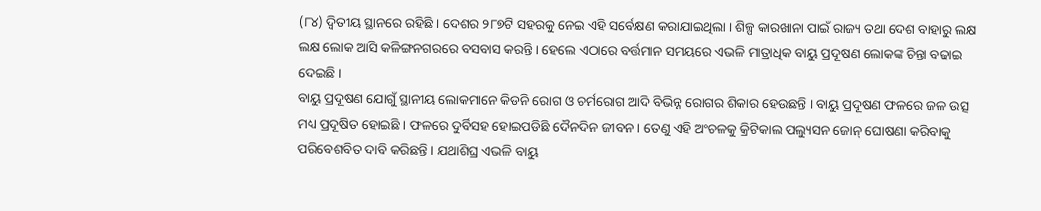(୮୪) ଦ୍ବିତୀୟ ସ୍ଥାନରେ ରହିଛି । ଦେଶର ୨୮୭ଟି ସହରକୁ ନେଇ ଏହି ସର୍ବେକ୍ଷଣ କରାଯାଇଥିଲା । ଶିଳ୍ପ କାରଖାନା ପାଇଁ ରାଜ୍ୟ ତଥା ଦେଶ ବାହାରୁ ଲକ୍ଷ ଲକ୍ଷ ଲୋକ ଆସି କଳିଙ୍ଗନଗରରେ ବସବାସ କରନ୍ତି । ହେଲେ ଏଠାରେ ବର୍ତ୍ତମାନ ସମୟରେ ଏଭଳି ମାତ୍ରାଧିକ ବାୟୁ ପ୍ରଦୂଷଣ ଲୋକଙ୍କ ଚିନ୍ତା ବଢାଇ ଦେଇଛି ।
ବାୟୁ ପ୍ରଦୂଷଣ ଯୋଗୁଁ ସ୍ଥାନୀୟ ଲୋକମାନେ କିଡନି ରୋଗ ଓ ଚର୍ମରୋଗ ଆଦି ବିଭିନ୍ନ ରୋଗର ଶିକାର ହେଉଛନ୍ତି । ବାୟୁ ପ୍ରଦୂଷଣ ଫଳରେ ଜଳ ଉତ୍ସ ମଧ୍ୟ ପ୍ରଦୂଷିତ ହୋଇଛି । ଫଳରେ ଦୁର୍ବିସହ ହୋଇପଡିଛି ଦୈନଦିନ ଜୀବନ । ତେଣୁ ଏହି ଅଂଚଳକୁ କ୍ରିଟିକାଲ ପଲ୍ୟୁସନ ଜୋନ୍ ଘୋଷଣା କରିବାକୁ ପରିବେଶବିତ ଦାବି କରିଛନ୍ତି । ଯଥାଶିଘ୍ର ଏଭଳି ବାୟୁ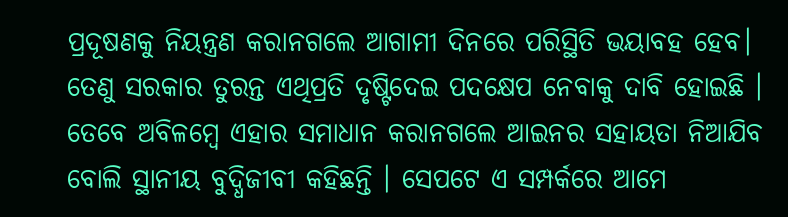ପ୍ରଦୂଷଣକୁ ନିୟନ୍ତ୍ରଣ କରାନଗଲେ ଆଗାମୀ ଦିନରେ ପରିସ୍ଥିତି ଭୟାବହ ହେବ। ତେଣୁ ସରକାର ତୁରନ୍ତ ଏଥିପ୍ରତି ଦୃଷ୍ଟିଦେଇ ପଦକ୍ଷେପ ନେବାକୁ ଦାବି ହୋଇଛି ।
ତେବେ ଅବିଳମ୍ବେ ଏହାର ସମାଧାନ କରାନଗଲେ ଆଇନର ସହାୟତା ନିଆଯିବ ବୋଲି ସ୍ଥାନୀୟ ବୁଦ୍ଧିଜୀବୀ କହିଛନ୍ତି । ସେପଟେ ଏ ସମ୍ପର୍କରେ ଆମେ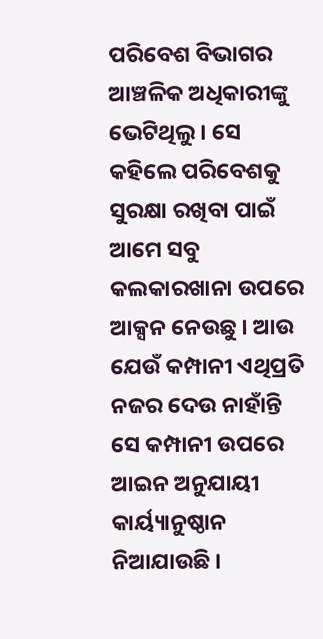ପରିବେଶ ବିଭାଗର ଆଞ୍ଚଳିକ ଅଧିକାରୀଙ୍କୁ ଭେଟିଥିଲୁ । ସେ କହିଲେ ପରିବେଶକୁ ସୁରକ୍ଷା ରଖିବା ପାଇଁ ଆମେ ସବୁ କଲକାରଖାନା ଉପରେ ଆକ୍ସନ ନେଉଛୁ । ଆଉ ଯେଉଁ କମ୍ପାନୀ ଏଥିପ୍ରତି ନଜର ଦେଉ ନାହାଁନ୍ତି ସେ କମ୍ପାନୀ ଉପରେ ଆଇନ ଅନୁଯାୟୀ କାର୍ୟ୍ୟାନୁଷ୍ଠାନ ନିଆଯାଉଛି ।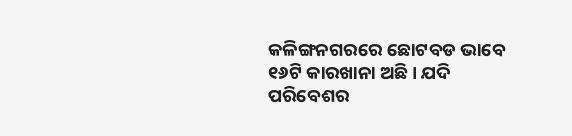କଳିଙ୍ଗନଗରରେ ଛୋଟବଡ ଭାବେ ୧୬ଟି କାରଖାନା ଅଛି । ଯଦି ପରିବେଶର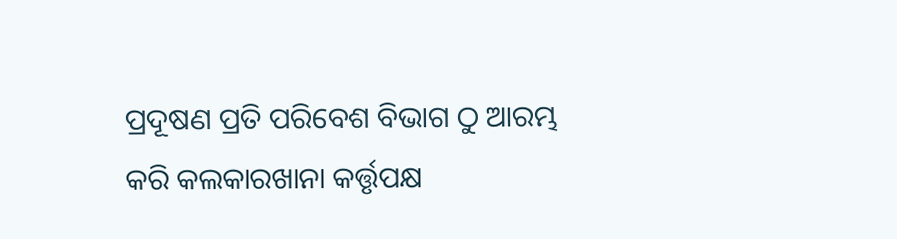ପ୍ରଦୂଷଣ ପ୍ରତି ପରିବେଶ ବିଭାଗ ଠୁ ଆରମ୍ଭ କରି କଲକାରଖାନା କର୍ତ୍ତୃପକ୍ଷ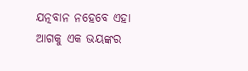ଯତ୍ନବାନ ନହେବେ ଏହା ଆଗକୁ ଏକ ଭୟଙ୍କର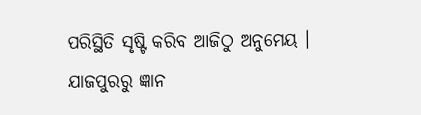ପରିସ୍ଥିତି ସୃଷ୍ଟି କରିବ ଆଜିଠୁ ଅନୁମେୟ ।
ଯାଜପୁରରୁ ଜ୍ଞାନ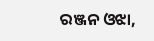ରଞ୍ଜନ ଓଝା,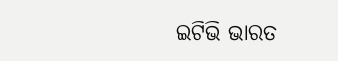ଇଟିଭି ଭାରତ